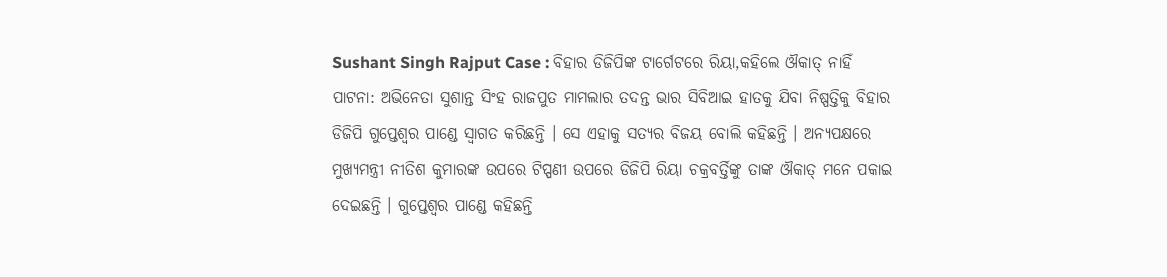Sushant Singh Rajput Case : ବିହାର ଡିଜିପିଙ୍କ ଟାର୍ଗେଟରେ ରିୟା,କହିଲେ ଔକାତ୍ ନାହିଁ
ପାଟନା: ଅଭିନେତା ସୁଶାନ୍ତ ସିଂହ ରାଜପୁତ ମାମଲାର ତଦନ୍ତ ଭାର ସିବିଆଇ ହାତକୁ ଯିବା ନିଷ୍ପତ୍ତିକୁ ବିହାର ଡିଜିପି ଗୁପ୍ତେଶ୍ୱର ପାଣ୍ଡେ ସ୍ୱାଗତ କରିଛନ୍ତି । ସେ ଏହାକୁ ସତ୍ୟର ବିଜୟ ବୋଲି କହିଛନ୍ତି । ଅନ୍ୟପକ୍ଷରେ ମୁଖ୍ୟମନ୍ତ୍ରୀ ନୀତିଶ କୁମାରଙ୍କ ଉପରେ ଟିପ୍ପଣୀ ଉପରେ ଡିଜିପି ରିୟା ଚକ୍ରବର୍ତ୍ତିଙ୍କୁ ତାଙ୍କ ଔକାତ୍ ମନେ ପକାଇ ଦେଇଛନ୍ତି । ଗୁପ୍ତେଶ୍ୱର ପାଣ୍ଡେ କହିଛନ୍ତି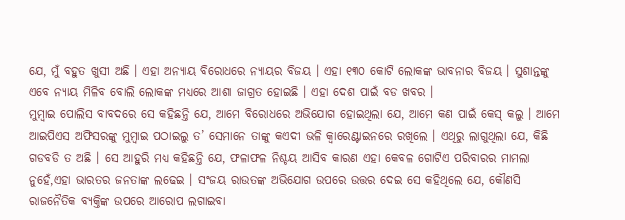ଯେ, ମୁଁ ବହୁତ ଖୁସୀ ଅଛି । ଏହା ଅନ୍ୟାୟ ବିରୋଧରେ ନ୍ୟାୟର ବିଜୟ । ଏହା ୧୩୦ କୋଟି ଲୋକଙ୍କ ଭାବନାର ବିଜୟ । ସୁଶାନ୍ତଙ୍କୁ ଏବେ ନ୍ୟାୟ ମିଳିବ ବୋଲି ଲୋକଙ୍କ ମଧ୍ୟରେ ଆଶା ଜାଗ୍ରତ ହୋଇଛି । ଏହା ଦେଶ ପାଇଁ ବଡ ଖବର ।
ମୁମ୍ବାଇ ପୋଲିସ ବାବଦରେ ସେ କହିଛନ୍ତି ଯେ, ଆମେ ବିରୋଧରେ ଅଭିଯୋଗ ହୋଇଥିଲା ଯେ, ଆମେ କଣ ପାଇଁ କେସ୍ କଲୁ । ଆମେ ଆଇପିଏସ ଅଫିସରଙ୍କୁ ମୁମ୍ବାଇ ପଠାଇଲୁ ତ’ ସେମାନେ ତାଙ୍କୁ କଏଦୀ ଭଳି କ୍ୱାରେଣ୍ଟାଇନରେ ରଖିଲେ । ଏଥିରୁ ଲାଗୁଥିଲା ଯେ, କିଛି ଗଡବଡି ତ ଅଛି । ସେ ଆହୁରି ମଧ୍ୟ କହିଛନ୍ତି ଯେ, ଫଳାଫଳ ନିଶ୍ଚୟ ଆସିବ କାରଣ ଏହା କେବଳ ଗୋଟିଏ ପରିବାରର ମାମଲା ନୁହେଁ,ଏହା ଭାରତର ଜନତାଙ୍କ ଲଢେଇ । ସଂଜୟ ରାଉତଙ୍କ ଅଭିଯୋଗ ଉପରେ ଉତ୍ତର ଦେଇ ସେ କହିଥିଲେ ଯେ, କୌଣସି ରାଜନୈତିକ ବ୍ୟକ୍ତିଙ୍କ ଉପରେ ଆରୋପ ଲଗାଇବା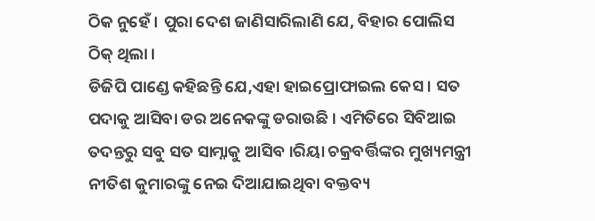ଠିକ ନୁହେଁ । ପୁରା ଦେଶ ଜାଣିସାରିଲାଣି ଯେ, ବିହାର ପୋଲିସ ଠିକ୍ ଥିଲା ।
ଡିଜିପି ପାଣ୍ଡେ କହିଛନ୍ତି ଯେ,ଏହା ହାଇପ୍ରୋଫାଇଲ କେସ । ସତ ପଦାକୁ ଆସିବା ଡର ଅନେକଙ୍କୁ ଡରାଉଛି । ଏମିତିରେ ସିବିଆଇ ତଦନ୍ତରୁ ସବୁ ସତ ସାମ୍ନାକୁ ଆସିବ ।ରିୟା ଚକ୍ରବର୍ତ୍ତିଙ୍କର ମୁଖ୍ୟମନ୍ତ୍ରୀ ନୀତିଶ କୁମାରଙ୍କୁ ନେଇ ଦିଆଯାଇଥିବା ବକ୍ତବ୍ୟ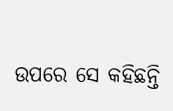ଉପରେ ସେ କହିଛନ୍ତି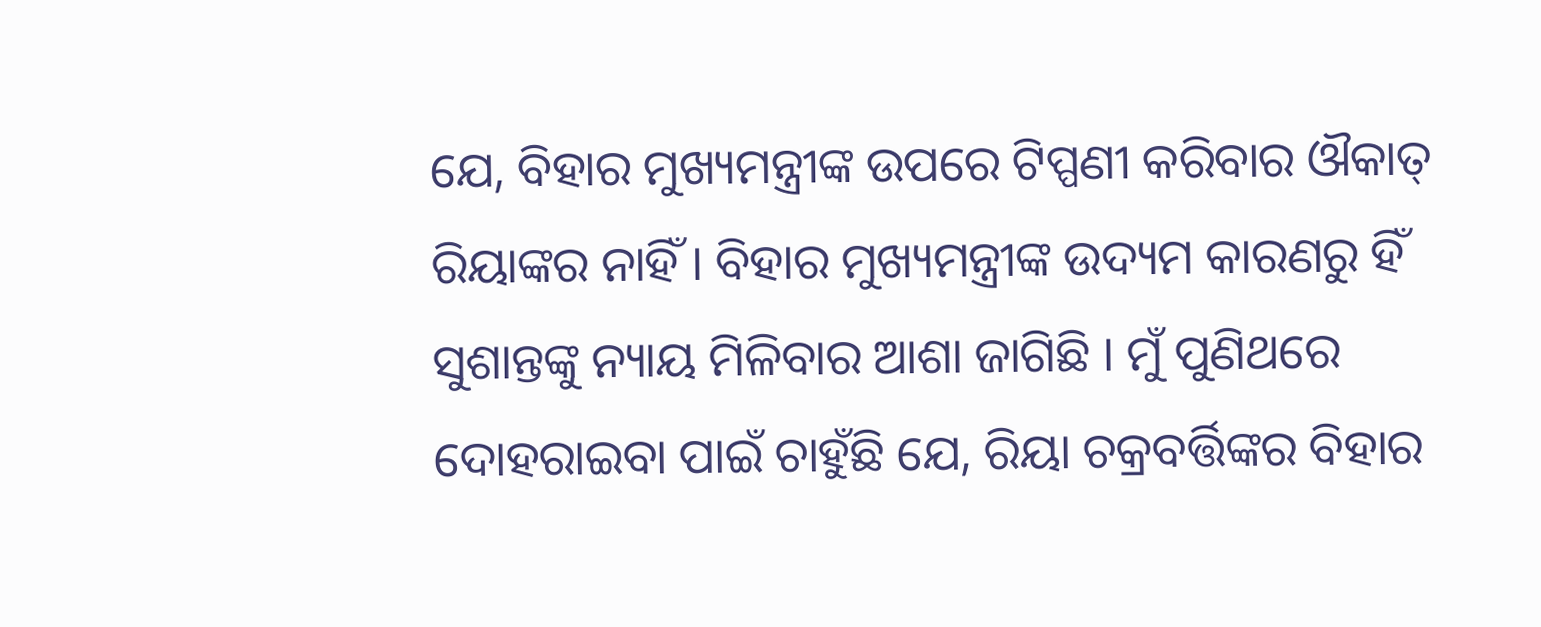ଯେ, ବିହାର ମୁଖ୍ୟମନ୍ତ୍ରୀଙ୍କ ଉପରେ ଟିପ୍ପଣୀ କରିବାର ଔକାତ୍ ରିୟାଙ୍କର ନାହିଁ । ବିହାର ମୁଖ୍ୟମନ୍ତ୍ରୀଙ୍କ ଉଦ୍ୟମ କାରଣରୁ ହିଁ ସୁଶାନ୍ତଙ୍କୁ ନ୍ୟାୟ ମିଳିବାର ଆଶା ଜାଗିଛି । ମୁଁ ପୁଣିଥରେ ଦୋହରାଇବା ପାଇଁ ଚାହୁଁଛି ଯେ, ରିୟା ଚକ୍ରବର୍ତ୍ତିଙ୍କର ବିହାର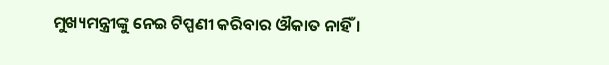ମୁଖ୍ୟମନ୍ତ୍ରୀଙ୍କୁ ନେଇ ଟିପ୍ପଣୀ କରିବାର ଔକାତ ନାହିଁ ।